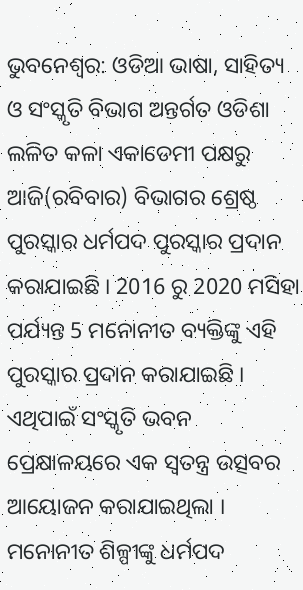ଭୁବନେଶ୍ବର: ଓଡିଆ ଭାଷା, ସାହିତ୍ୟ ଓ ସଂସ୍କୃତି ବିଭାଗ ଅନ୍ତର୍ଗତ ଓଡିଶା ଲଳିତ କଳା ଏକାଡେମୀ ପକ୍ଷରୁ ଆଜି(ରବିବାର) ବିଭାଗର ଶ୍ରେଷ୍ଠ ପୁରସ୍କାର ଧର୍ମପଦ ପୁରସ୍କାର ପ୍ରଦାନ କରାଯାଇଛି । 2016 ରୁ 2020 ମସିହା ପର୍ଯ୍ୟନ୍ତ 5 ମନୋନୀତ ବ୍ୟକ୍ତିଙ୍କୁ ଏହି ପୁରସ୍କାର ପ୍ରଦାନ କରାଯାଇଛି । ଏଥିପାଇଁ ସଂସ୍କୃତି ଭବନ ପ୍ରେକ୍ଷାଳୟରେ ଏକ ସ୍ୱତନ୍ତ୍ର ଉତ୍ସବର ଆୟୋଜନ କରାଯାଇଥିଲା ।
ମନୋନୀତ ଶିଳ୍ପୀଙ୍କୁ ଧର୍ମପଦ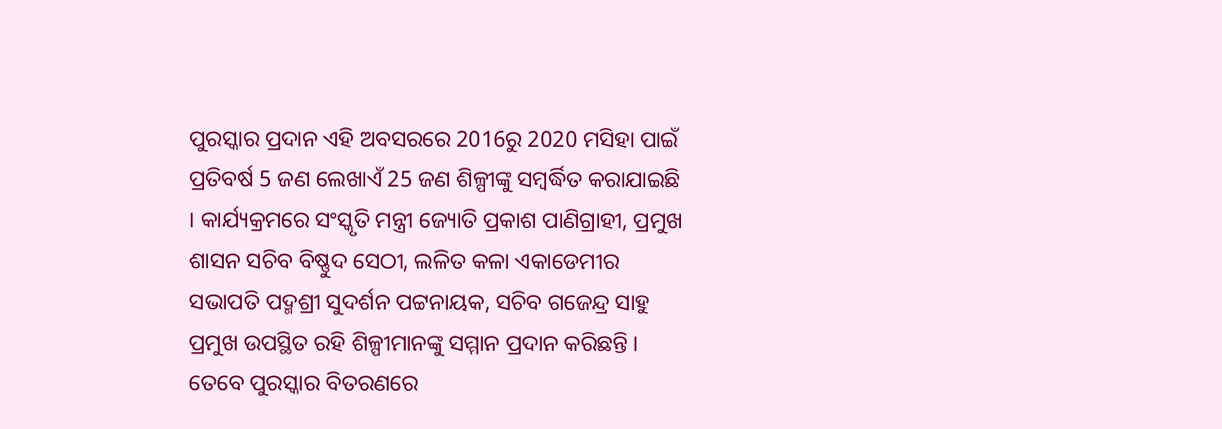ପୁରସ୍କାର ପ୍ରଦାନ ଏହି ଅବସରରେ 2016ରୁ 2020 ମସିହା ପାଇଁ ପ୍ରତିବର୍ଷ 5 ଜଣ ଲେଖାଏଁ 25 ଜଣ ଶିଳ୍ପୀଙ୍କୁ ସମ୍ବର୍ଦ୍ଧିତ କରାଯାଇଛି । କାର୍ଯ୍ୟକ୍ରମରେ ସଂସ୍କୃତି ମନ୍ତ୍ରୀ ଜ୍ୟୋତି ପ୍ରକାଶ ପାଣିଗ୍ରାହୀ, ପ୍ରମୁଖ ଶାସନ ସଚିବ ବିଷ୍ଣୁଦ ସେଠୀ, ଲଳିତ କଳା ଏକାଡେମୀର ସଭାପତି ପଦ୍ମଶ୍ରୀ ସୁଦର୍ଶନ ପଟ୍ଟନାୟକ, ସଚିବ ଗଜେନ୍ଦ୍ର ସାହୁ ପ୍ରମୁଖ ଉପସ୍ଥିତ ରହି ଶିଳ୍ପୀମାନଙ୍କୁ ସମ୍ମାନ ପ୍ରଦାନ କରିଛନ୍ତି । ତେବେ ପୁରସ୍କାର ବିତରଣରେ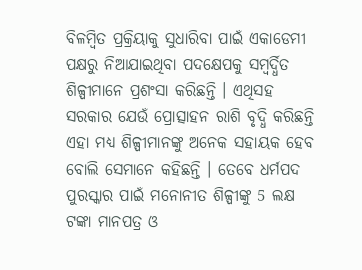ବିଳମ୍ବିତ ପ୍ରକ୍ରିୟାକୁ ସୁଧାରିବା ପାଇଁ ଏକାଡେମୀ ପକ୍ଷରୁ ନିଆଯାଇଥିବା ପଦକ୍ଷେପକୁ ସମ୍ବର୍ଦ୍ଧିତ ଶିଳ୍ପୀମାନେ ପ୍ରଶଂସା କରିଛନ୍ତି । ଏଥିସହ ସରକାର ଯେଉଁ ପ୍ରୋତ୍ସାହନ ରାଶି ବୃଦ୍ଧି କରିଛନ୍ତି ଏହା ମଧ୍ୟ ଶିଳ୍ପୀମାନଙ୍କୁ ଅନେକ ସହାୟକ ହେବ ବୋଲି ସେମାନେ କହିଛନ୍ତି । ତେବେ ଧର୍ମପଦ ପୁରସ୍କାର ପାଇଁ ମନୋନୀତ ଶିଳ୍ପୀଙ୍କୁ 5 ଲକ୍ଷ ଟଙ୍କା ମାନପତ୍ର ଓ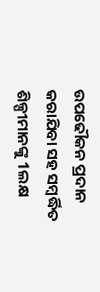ଉପଢୌକନ ପ୍ରଦାନ କରାଯିବା ସହ ସମ୍ବର୍ଦ୍ଧିତ ଶିଳ୍ପୀମାନଙ୍କୁ 1ଲକ୍ଷ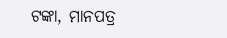ଟଙ୍କା, ମାନପତ୍ର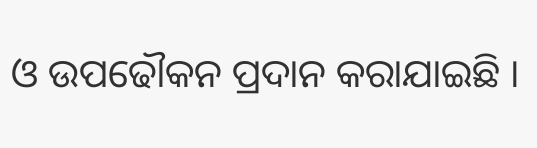ଓ ଉପଢୌକନ ପ୍ରଦାନ କରାଯାଇଛି ।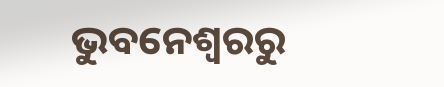ଭୁବନେଶ୍ୱରରୁ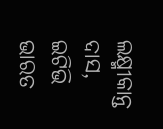ଲକ୍ଷ୍ମୀକାନ୍ତ ଦାସ, ଇଟିଭି ଭାରତ